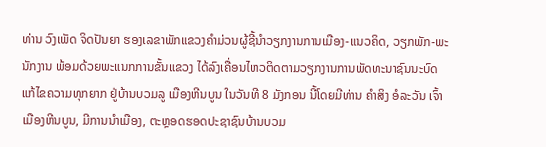ທ່ານ ວົງເພັດ ຈິດປັນຍາ ຮອງເລຂາພັກແຂວງຄໍາມ່ວນຜູ້ຊີ້ນຳວຽກງານການເມືອງ-ແນວຄິດ, ວຽກພັກ-ພະນັກງານ ພ້ອມດ້ວຍພະແນກການຂັ້ນແຂວງ ໄດ້ລົງເຄື່ອນໄຫວຕິດຕາມວຽກງານການພັດທະນາຊົນນະບົດ ແກ້ໄຂຄວາມທຸກຍາກ ຢູ່ບ້ານບວມລູ ເມືອງຫີນບູນ ໃນວັນທີ 8 ມັງກອນ ນີ້ໂດຍມີທ່ານ ຄຳສິງ ອໍລະວັນ ເຈົ້າເມືອງຫີນບູນ, ມີການນຳເມືອງ, ຕະຫຼອດຮອດປະຊາຊົນບ້ານບວມ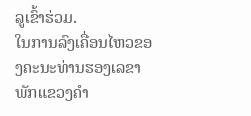ລູເຂົ້າຮ່ວມ.
ໃນການລົງເຄື່ອນໄຫວຂອງຄະນະທ່ານຮອງເລຂາພັກແຂວງຄຳ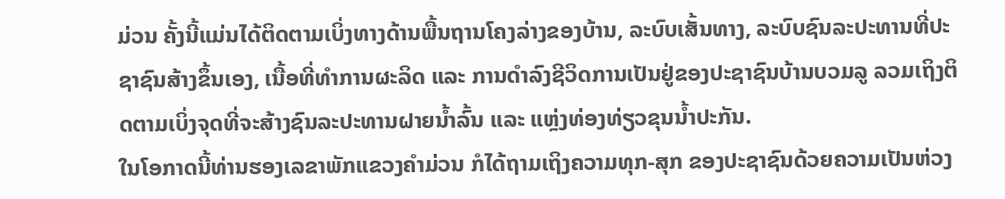ມ່ວນ ຄັ້ງນີ້ແມ່ນໄດ້ຕິດຕາມເບິ່ງທາງດ້ານພື້ນຖານໂຄງລ່າງຂອງບ້ານ, ລະບົບເສັ້ນທາງ, ລະບົບຊົນລະປະທານທີ່ປະຊາຊົນສ້າງຂຶ້ນເອງ, ເນື້ອທີ່ທຳການຜະລິດ ແລະ ການດຳລົງຊີວິດການເປັນຢູ່ຂອງປະຊາຊົນບ້ານບວມລູ ລວມເຖິງຕິດຕາມເບິ່ງຈຸດທີ່ຈະສ້າງຊົນລະປະທານຝາຍນໍ້າລົ້ນ ແລະ ແຫຼ່ງທ່ອງທ່ຽວຂຸນນໍ້າປະກັນ.
ໃນໂອກາດນີ້ທ່ານຮອງເລຂາພັກແຂວງຄຳມ່ວນ ກໍໄດ້ຖາມເຖິງຄວາມທຸກ-ສຸກ ຂອງປະຊາຊົນດ້ວຍຄວາມເປັນຫ່ວງ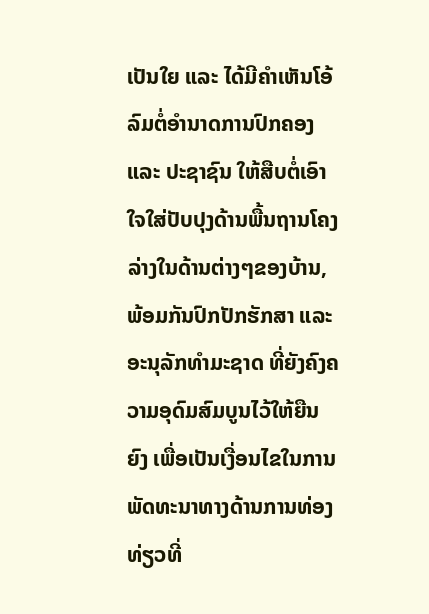ເປັນໃຍ ແລະ ໄດ້ມີຄໍາເຫັນໂອ້ລົມຕໍ່ອຳນາດການປົກຄອງ ແລະ ປະຊາຊົນ ໃຫ້ສືບຕໍ່ເອົາໃຈໃສ່ປັບປຸງດ້ານພື້ນຖານໂຄງລ່າງໃນດ້ານຕ່າງໆຂອງບ້ານ, ພ້ອມກັນປົກປັກຮັກສາ ແລະ ອະນຸລັກທຳມະຊາດ ທີ່ຍັງຄົງຄວາມອຸດົມສົມບູນໄວ້ໃຫ້ຍືນຍົງ ເພື່ອເປັນເງື່ອນໄຂໃນການພັດທະນາທາງດ້ານການທ່ອງທ່ຽວທີ່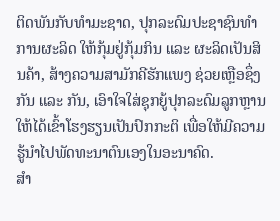ຕິດພັນກັບທຳມະຊາດ, ປຸກລະດົມປະຊາຊົນທຳການຜະລິດ ໃຫ້ກຸ້ມຢູ່ກຸ້ມກິນ ແລະ ຜະລິດເປັນສິນຄ້າ, ສ້າງຄວາມສາມັກຄີຮັກແພງ ຊ່ວຍເຫຼືອຊຶ່ງກັນ ແລະ ກັນ, ເອົາໃຈໃສ່ຊຸກຍູ້ປຸກລະດົມລູກຫຼານໃຫ້ໄດ້ເຂົ້າໂຮງຮຽນເປັນປົກກະຕິ ເພື່ອໃຫ້ມີຄວາມຮູ້ນຳໄປພັດທະນາຕົນເອງໃນອະນາຄົດ.
ສຳ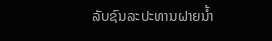ລັບຊົນລະປະທານຝາຍນໍ້າ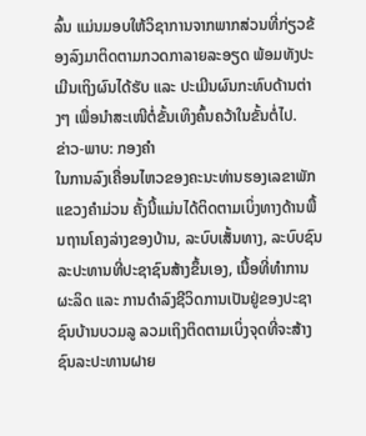ລົ້ນ ແມ່ນມອບໃຫ້ວິຊາການຈາກພາກສ່ວນທີ່ກ່ຽວຂ້ອງລົງມາຕິດຕາມກວດກາລາຍລະອຽດ ພ້ອມທັງປະເມີນເຖິງຜົນໄດ້ຮັບ ແລະ ປະເມີນຜົນກະທົບດ້ານຕ່າງໆ ເພື່ອນຳສະເໜີຕໍ່ຂັ້ນເທິງຄົ້ນຄວ້າໃນຂັ້ນຕໍ່ໄປ.
ຂ່າວ-ພາບ: ກອງຄຳ
ໃນການລົງເຄື່ອນໄຫວຂອງຄະນະທ່ານຮອງເລຂາພັກແຂວງຄຳມ່ວນ ຄັ້ງນີ້ແມ່ນໄດ້ຕິດຕາມເບິ່ງທາງດ້ານພື້ນຖານໂຄງລ່າງຂອງບ້ານ, ລະບົບເສັ້ນທາງ, ລະບົບຊົນລະປະທານທີ່ປະຊາຊົນສ້າງຂຶ້ນເອງ, ເນື້ອທີ່ທຳການຜະລິດ ແລະ ການດຳລົງຊີວິດການເປັນຢູ່ຂອງປະຊາຊົນບ້ານບວມລູ ລວມເຖິງຕິດຕາມເບິ່ງຈຸດທີ່ຈະສ້າງຊົນລະປະທານຝາຍ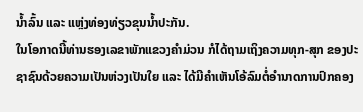ນໍ້າລົ້ນ ແລະ ແຫຼ່ງທ່ອງທ່ຽວຂຸນນໍ້າປະກັນ.
ໃນໂອກາດນີ້ທ່ານຮອງເລຂາພັກແຂວງຄຳມ່ວນ ກໍໄດ້ຖາມເຖິງຄວາມທຸກ-ສຸກ ຂອງປະຊາຊົນດ້ວຍຄວາມເປັນຫ່ວງເປັນໃຍ ແລະ ໄດ້ມີຄໍາເຫັນໂອ້ລົມຕໍ່ອຳນາດການປົກຄອງ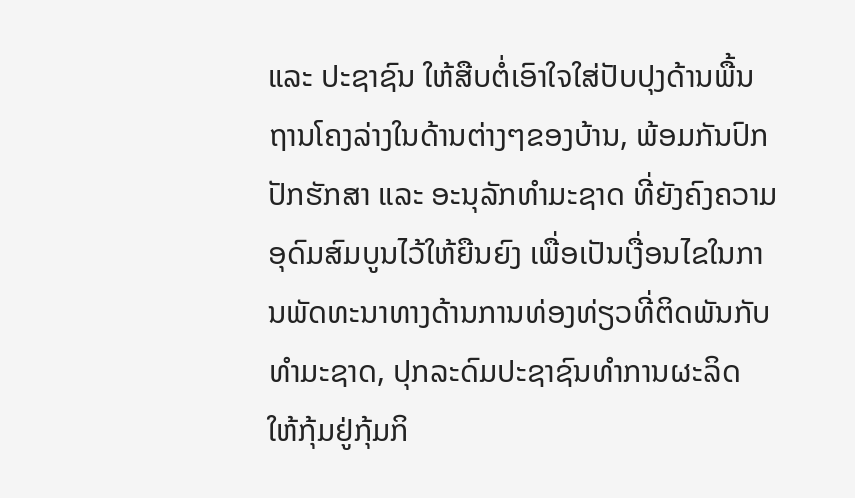ແລະ ປະຊາຊົນ ໃຫ້ສືບຕໍ່ເອົາໃຈໃສ່ປັບປຸງດ້ານພື້ນຖານໂຄງລ່າງໃນດ້ານຕ່າງໆຂອງບ້ານ, ພ້ອມກັນປົກປັກຮັກສາ ແລະ ອະນຸລັກທຳມະຊາດ ທີ່ຍັງຄົງຄວາມອຸດົມສົມບູນໄວ້ໃຫ້ຍືນຍົງ ເພື່ອເປັນເງື່ອນໄຂໃນການພັດທະນາທາງດ້ານການທ່ອງທ່ຽວທີ່ຕິດພັນກັບທຳມະຊາດ, ປຸກລະດົມປະຊາຊົນທຳການຜະລິດ ໃຫ້ກຸ້ມຢູ່ກຸ້ມກິ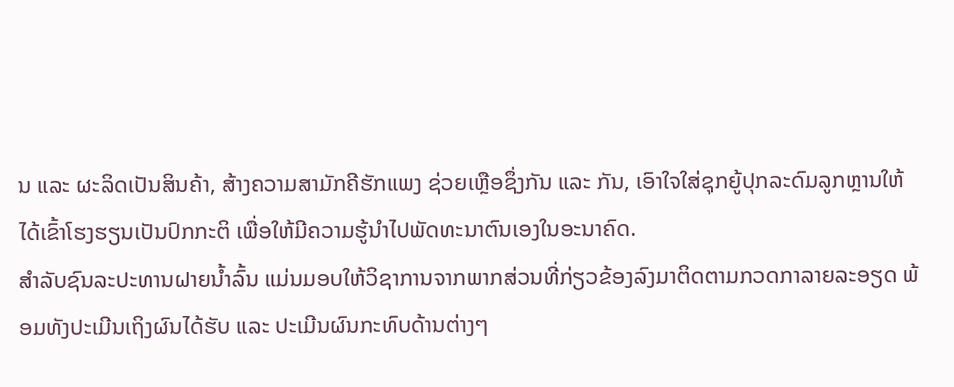ນ ແລະ ຜະລິດເປັນສິນຄ້າ, ສ້າງຄວາມສາມັກຄີຮັກແພງ ຊ່ວຍເຫຼືອຊຶ່ງກັນ ແລະ ກັນ, ເອົາໃຈໃສ່ຊຸກຍູ້ປຸກລະດົມລູກຫຼານໃຫ້ໄດ້ເຂົ້າໂຮງຮຽນເປັນປົກກະຕິ ເພື່ອໃຫ້ມີຄວາມຮູ້ນຳໄປພັດທະນາຕົນເອງໃນອະນາຄົດ.
ສຳລັບຊົນລະປະທານຝາຍນໍ້າລົ້ນ ແມ່ນມອບໃຫ້ວິຊາການຈາກພາກສ່ວນທີ່ກ່ຽວຂ້ອງລົງມາຕິດຕາມກວດກາລາຍລະອຽດ ພ້ອມທັງປະເມີນເຖິງຜົນໄດ້ຮັບ ແລະ ປະເມີນຜົນກະທົບດ້ານຕ່າງໆ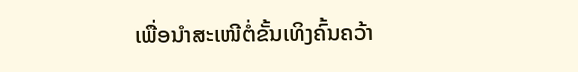ເພື່ອນຳສະເໜີຕໍ່ຂັ້ນເທິງຄົ້ນຄວ້າ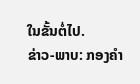ໃນຂັ້ນຕໍ່ໄປ.
ຂ່າວ-ພາບ: ກອງຄຳ